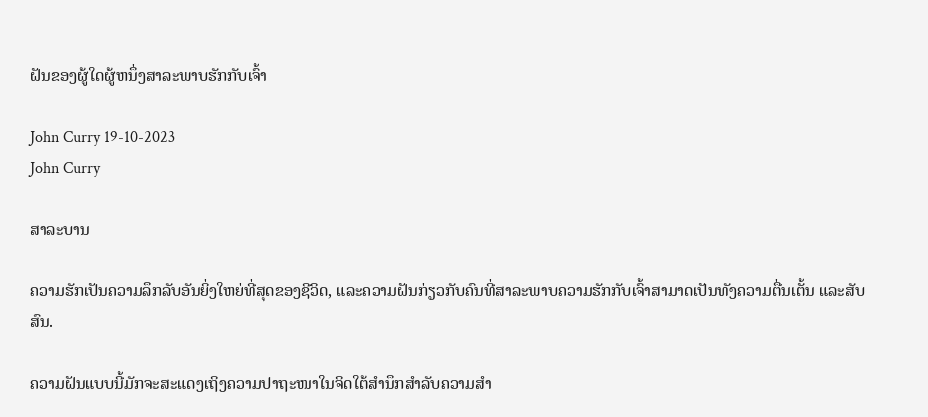ຝັນຂອງຜູ້ໃດຜູ້ຫນຶ່ງສາລະພາບຮັກກັບເຈົ້າ

John Curry 19-10-2023
John Curry

ສາລະບານ

ຄວາມຮັກເປັນຄວາມລຶກລັບອັນຍິ່ງໃຫຍ່ທີ່ສຸດຂອງຊີວິດ, ແລະຄວາມຝັນກ່ຽວກັບຄົນທີ່ສາລະພາບຄວາມຮັກກັບເຈົ້າສາມາດເປັນທັງຄວາມຕື່ນເຕັ້ນ ແລະສັບສົນ.

ຄວາມຝັນແບບນີ້ມັກຈະສະແດງເຖິງຄວາມປາຖະໜາໃນຈິດໃຕ້ສຳນຶກສຳລັບຄວາມສຳ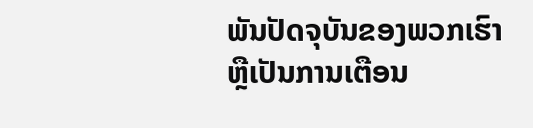ພັນປັດຈຸບັນຂອງພວກເຮົາ ຫຼືເປັນການເຕືອນ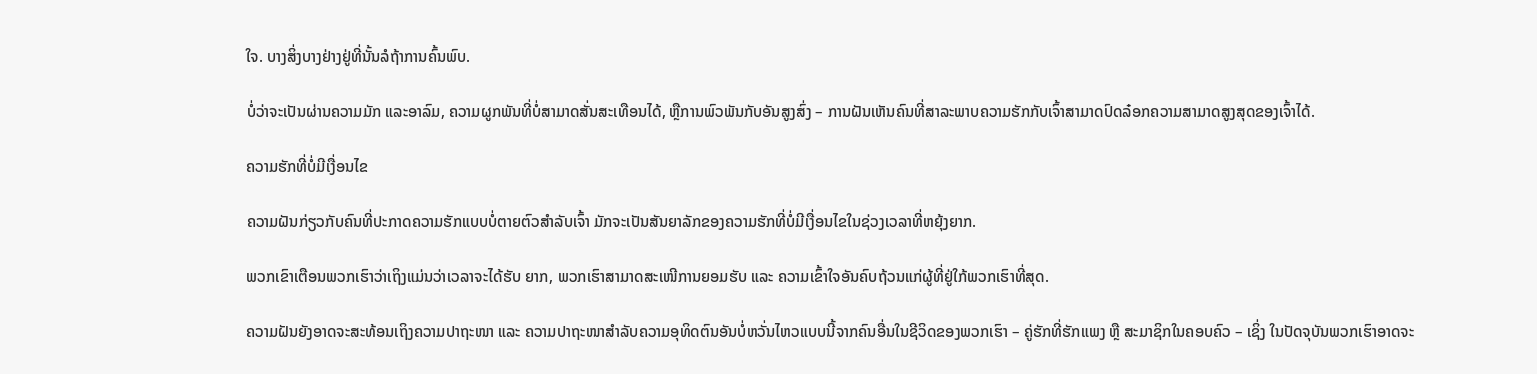ໃຈ. ບາງສິ່ງບາງຢ່າງຢູ່ທີ່ນັ້ນລໍຖ້າການຄົ້ນພົບ.

ບໍ່ວ່າຈະເປັນຜ່ານຄວາມມັກ ແລະອາລົມ, ຄວາມຜູກພັນທີ່ບໍ່ສາມາດສັ່ນສະເທືອນໄດ້, ຫຼືການພົວພັນກັບອັນສູງສົ່ງ – ການຝັນເຫັນຄົນທີ່ສາລະພາບຄວາມຮັກກັບເຈົ້າສາມາດປົດລ໋ອກຄວາມສາມາດສູງສຸດຂອງເຈົ້າໄດ້.

ຄວາມຮັກທີ່ບໍ່ມີເງື່ອນໄຂ

ຄວາມຝັນກ່ຽວກັບຄົນທີ່ປະກາດຄວາມຮັກແບບບໍ່ຕາຍຕົວສຳລັບເຈົ້າ ມັກຈະເປັນສັນຍາລັກຂອງຄວາມຮັກທີ່ບໍ່ມີເງື່ອນໄຂໃນຊ່ວງເວລາທີ່ຫຍຸ້ງຍາກ.

ພວກເຂົາເຕືອນພວກເຮົາວ່າເຖິງແມ່ນວ່າເວລາຈະໄດ້ຮັບ ຍາກ, ພວກເຮົາສາມາດສະເໜີການຍອມຮັບ ແລະ ຄວາມເຂົ້າໃຈອັນຄົບຖ້ວນແກ່ຜູ້ທີ່ຢູ່ໃກ້ພວກເຮົາທີ່ສຸດ.

ຄວາມຝັນຍັງອາດຈະສະທ້ອນເຖິງຄວາມປາຖະໜາ ແລະ ຄວາມປາຖະໜາສຳລັບຄວາມອຸທິດຕົນອັນບໍ່ຫວັ່ນໄຫວແບບນີ້ຈາກຄົນອື່ນໃນຊີວິດຂອງພວກເຮົາ – ຄູ່ຮັກທີ່ຮັກແພງ ຫຼື ສະມາຊິກໃນຄອບຄົວ – ເຊິ່ງ ໃນປັດຈຸບັນພວກເຮົາອາດຈະ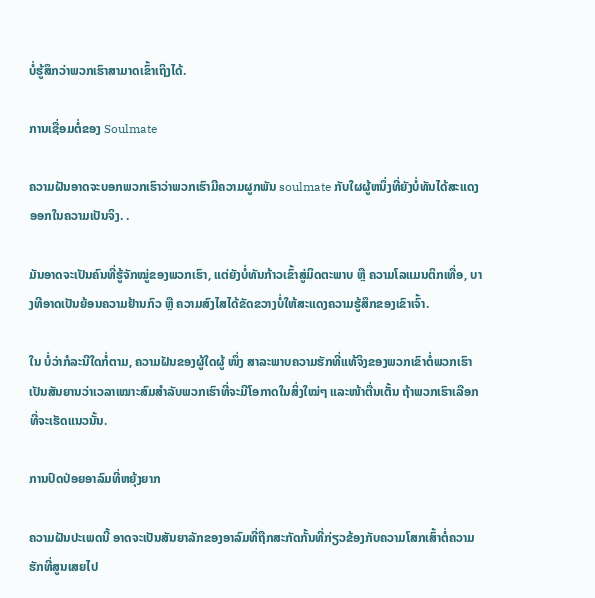ບໍ່ຮູ້ສຶກວ່າພວກເຮົາສາມາດເຂົ້າເຖິງໄດ້.

ການເຊື່ອມຕໍ່ຂອງ Soulmate

ຄວາມຝັນອາດຈະບອກພວກເຮົາວ່າພວກເຮົາມີຄວາມຜູກພັນ soulmate ກັບໃຜຜູ້ຫນຶ່ງທີ່ຍັງບໍ່ທັນໄດ້ສະແດງອອກໃນຄວາມເປັນຈິງ. .

ມັນອາດຈະເປັນຄົນທີ່ຮູ້ຈັກໝູ່ຂອງພວກເຮົາ, ແຕ່ຍັງບໍ່ທັນກ້າວເຂົ້າສູ່ມິດຕະພາບ ຫຼື ຄວາມໂລແມນຕິກເທື່ອ, ບາງທີອາດເປັນຍ້ອນຄວາມຢ້ານກົວ ຫຼື ຄວາມສົງໄສໄດ້ຂັດຂວາງບໍ່ໃຫ້ສະແດງຄວາມຮູ້ສຶກຂອງເຂົາເຈົ້າ.

ໃນ ບໍ່ວ່າກໍລະນີໃດກໍ່ຕາມ, ຄວາມຝັນຂອງຜູ້ໃດຜູ້ ໜຶ່ງ ສາລະພາບຄວາມຮັກທີ່ແທ້ຈິງຂອງພວກເຂົາຕໍ່ພວກເຮົາເປັນສັນຍານວ່າເວລາເໝາະສົມສຳລັບພວກເຮົາທີ່ຈະມີໂອກາດໃນສິ່ງໃໝ່ໆ ແລະໜ້າຕື່ນເຕັ້ນ ຖ້າພວກເຮົາເລືອກທີ່ຈະເຮັດແນວນັ້ນ.

ການປົດປ່ອຍອາລົມທີ່ຫຍຸ້ງຍາກ

ຄວາມຝັນປະເພດນີ້ ອາດຈະເປັນສັນຍາລັກຂອງອາລົມທີ່ຖືກສະກັດກັ້ນທີ່ກ່ຽວຂ້ອງກັບຄວາມໂສກເສົ້າຕໍ່ຄວາມຮັກທີ່ສູນເສຍໄປ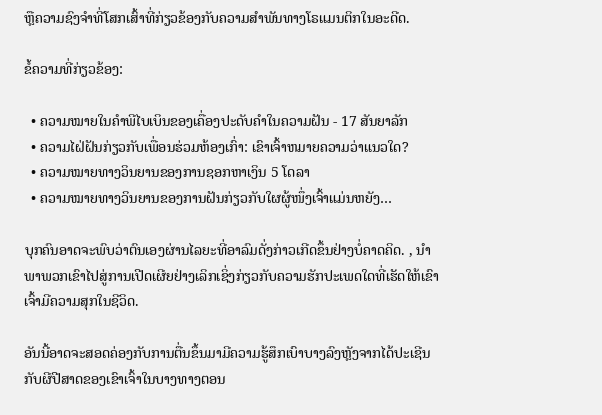ຫຼືຄວາມຊົງຈຳທີ່ໂສກເສົ້າທີ່ກ່ຽວຂ້ອງກັບຄວາມສຳພັນທາງໂຣແມນຕິກໃນອະດີດ.

ຂໍ້ຄວາມທີ່ກ່ຽວຂ້ອງ:

  • ຄວາມໝາຍໃນຄຳພີໄບເບິນຂອງເຄື່ອງປະດັບຄຳໃນຄວາມຝັນ - 17 ສັນຍາລັກ
  • ຄວາມໄຝ່ຝັນກ່ຽວກັບເພື່ອນຮ່ວມຫ້ອງເກົ່າ: ເຂົາເຈົ້າຫມາຍຄວາມວ່າແນວໃດ?
  • ຄວາມໝາຍທາງວິນຍານຂອງການຊອກຫາເງິນ 5 ໂດລາ
  • ຄວາມໝາຍທາງວິນຍານຂອງການຝັນກ່ຽວກັບໃຜຜູ້ໜຶ່ງເຈົ້າແມ່ນຫຍັງ…

ບຸກຄົນອາດຈະພົບວ່າຕົນເອງຜ່ານໄລຍະທີ່ອາລົມດັ່ງກ່າວເກີດຂຶ້ນຢ່າງບໍ່ຄາດຄິດ. , ນໍາພາພວກເຂົາໄປສູ່ການເປີດເຜີຍຢ່າງເລິກເຊິ່ງກ່ຽວກັບຄວາມຮັກປະເພດໃດທີ່ເຮັດໃຫ້ເຂົາເຈົ້າມີຄວາມສຸກໃນຊີວິດ.

ອັນນີ້ອາດຈະສອດຄ່ອງກັບການຕື່ນຂຶ້ນມາມີຄວາມຮູ້ສຶກເບົາບາງລົງຫຼັງຈາກໄດ້ປະເຊີນກັບຜີປີສາດຂອງເຂົາເຈົ້າໃນບາງທາງຕອນ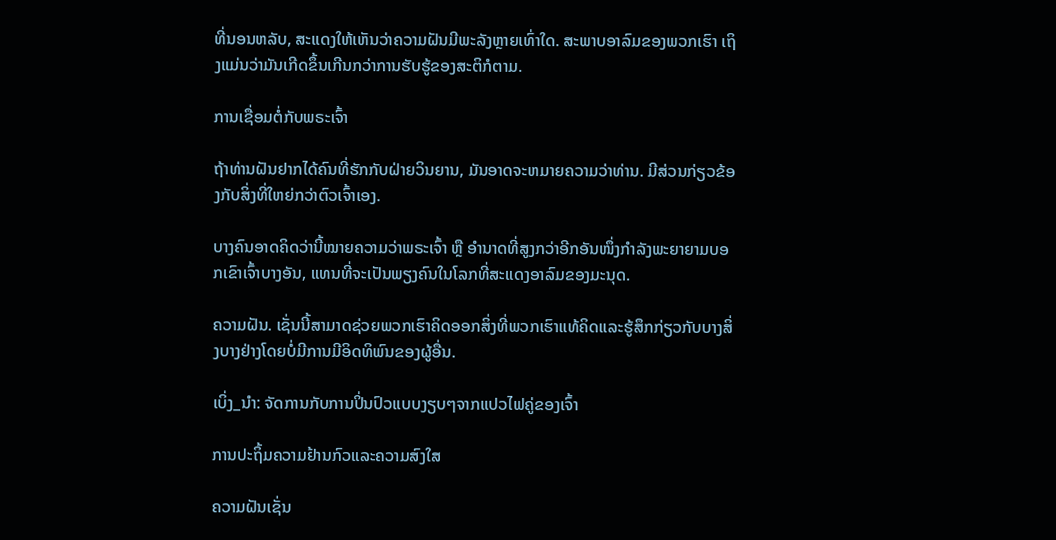ທີ່ນອນຫລັບ, ສະແດງໃຫ້ເຫັນວ່າຄວາມຝັນມີພະລັງຫຼາຍເທົ່າໃດ. ສະພາບອາລົມຂອງພວກເຮົາ ເຖິງແມ່ນວ່າມັນເກີດຂຶ້ນເກີນກວ່າການຮັບຮູ້ຂອງສະຕິກໍຕາມ.

ການເຊື່ອມຕໍ່ກັບພຣະເຈົ້າ

ຖ້າທ່ານຝັນຢາກໄດ້ຄົນທີ່ຮັກກັບຝ່າຍວິນຍານ, ມັນອາດຈະຫມາຍຄວາມວ່າທ່ານ. ມີສ່ວນກ່ຽວຂ້ອງກັບສິ່ງທີ່ໃຫຍ່ກວ່າຕົວເຈົ້າເອງ.

ບາງຄົນອາດຄິດວ່ານີ້ໝາຍຄວາມວ່າພຣະເຈົ້າ ຫຼື ອຳນາດທີ່ສູງກວ່າອີກອັນໜຶ່ງກຳລັງພະຍາຍາມບອກເຂົາເຈົ້າບາງອັນ, ແທນທີ່ຈະເປັນພຽງຄົນໃນໂລກທີ່ສະແດງອາລົມຂອງມະນຸດ.

ຄວາມຝັນ. ເຊັ່ນນີ້ສາມາດຊ່ວຍພວກເຮົາຄິດອອກສິ່ງທີ່ພວກເຮົາແທ້ຄິດແລະຮູ້ສຶກກ່ຽວກັບບາງສິ່ງບາງຢ່າງໂດຍບໍ່ມີການມີອິດທິພົນຂອງຜູ້ອື່ນ.

ເບິ່ງ_ນຳ: ຈັດການກັບການປິ່ນປົວແບບງຽບໆຈາກແປວໄຟຄູ່ຂອງເຈົ້າ

ການປະຖິ້ມຄວາມຢ້ານກົວແລະຄວາມສົງໃສ

ຄວາມຝັນເຊັ່ນ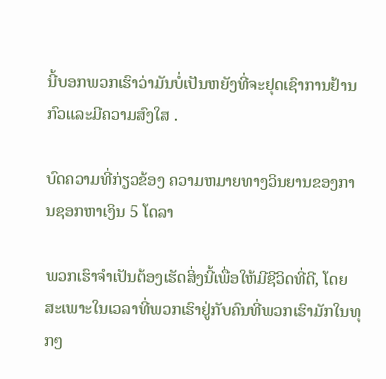ນີ້ບອກພວກເຮົາວ່າມັນບໍ່ເປັນຫຍັງທີ່ຈະຢຸດເຊົາການຢ້ານກົວແລະມີຄວາມສົງໃສ .

ບົດຄວາມທີ່ກ່ຽວຂ້ອງ ຄວາມຫມາຍທາງວິນຍານຂອງການຊອກຫາເງິນ 5 ໂດລາ

ພວກເຮົາຈໍາເປັນຕ້ອງເຮັດສິ່ງນີ້ເພື່ອໃຫ້ມີຊີວິດທີ່ດີ, ໂດຍສະເພາະໃນເວລາທີ່ພວກເຮົາຢູ່ກັບຄົນທີ່ພວກເຮົາມັກໃນທຸກໆ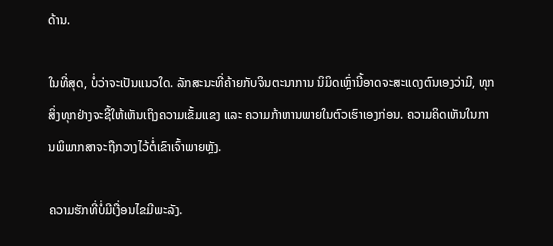ດ້ານ.

ໃນທີ່ສຸດ, ບໍ່ວ່າຈະເປັນແນວໃດ. ລັກສະນະທີ່ຄ້າຍກັບຈິນຕະນາການ ນິມິດເຫຼົ່ານີ້ອາດຈະສະແດງຕົນເອງວ່າມີ, ທຸກສິ່ງທຸກຢ່າງຈະຊີ້ໃຫ້ເຫັນເຖິງຄວາມເຂັ້ມແຂງ ແລະ ຄວາມກ້າຫານພາຍໃນຕົວເຮົາເອງກ່ອນ. ຄວາມຄິດເຫັນໃນການພິພາກສາຈະຖືກວາງໄວ້ຕໍ່ເຂົາເຈົ້າພາຍຫຼັງ.

ຄວາມຮັກທີ່ບໍ່ມີເງື່ອນໄຂມີພະລັງ.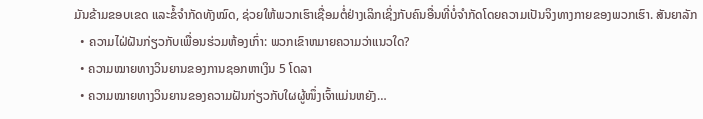ມັນຂ້າມຂອບເຂດ ແລະຂໍ້ຈຳກັດທັງໝົດ, ຊ່ວຍໃຫ້ພວກເຮົາເຊື່ອມຕໍ່ຢ່າງເລິກເຊິ່ງກັບຄົນອື່ນທີ່ບໍ່ຈຳກັດໂດຍຄວາມເປັນຈິງທາງກາຍຂອງພວກເຮົາ. ສັນຍາລັກ
  • ຄວາມໄຝ່ຝັນກ່ຽວກັບເພື່ອນຮ່ວມຫ້ອງເກົ່າ: ພວກເຂົາຫມາຍຄວາມວ່າແນວໃດ?
  • ຄວາມໝາຍທາງວິນຍານຂອງການຊອກຫາເງິນ 5 ໂດລາ
  • ຄວາມໝາຍທາງວິນຍານຂອງຄວາມຝັນກ່ຽວກັບໃຜຜູ້ໜຶ່ງເຈົ້າແມ່ນຫຍັງ…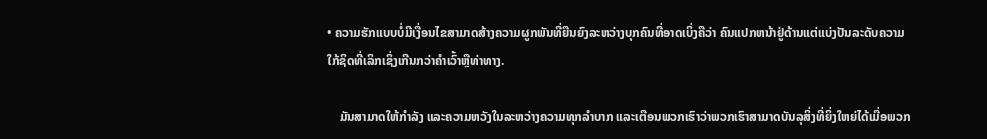• ຄວາມຮັກແບບບໍ່ມີເງື່ອນໄຂສາມາດສ້າງຄວາມຜູກພັນທີ່ຍືນຍົງລະຫວ່າງບຸກຄົນທີ່ອາດເບິ່ງຄືວ່າ ຄົນແປກຫນ້າຢູ່ດ້ານແຕ່ແບ່ງປັນລະດັບຄວາມໃກ້ຊິດທີ່ເລິກເຊິ່ງເກີນກວ່າຄໍາເວົ້າຫຼືທ່າທາງ.

    ມັນສາມາດໃຫ້ກຳລັງ ແລະຄວາມຫວັງໃນລະຫວ່າງຄວາມທຸກລຳບາກ ແລະເຕືອນພວກເຮົາວ່າພວກເຮົາສາມາດບັນລຸສິ່ງທີ່ຍິ່ງໃຫຍ່ໄດ້ເມື່ອພວກ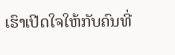ເຮົາເປີດໃຈໃຫ້ກັບຄົນທີ່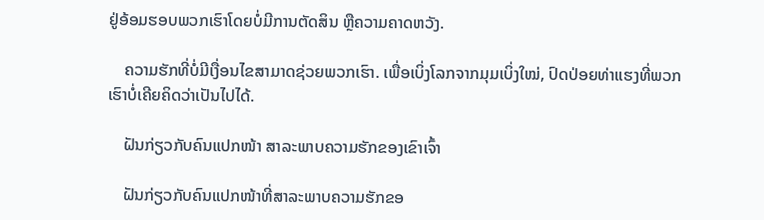ຢູ່ອ້ອມຮອບພວກເຮົາໂດຍບໍ່ມີການຕັດສິນ ຫຼືຄວາມຄາດຫວັງ.

    ຄວາມຮັກທີ່ບໍ່ມີເງື່ອນໄຂສາມາດຊ່ວຍພວກເຮົາ. ເພື່ອເບິ່ງໂລກຈາກມຸມເບິ່ງໃໝ່, ປົດປ່ອຍທ່າແຮງທີ່ພວກເຮົາບໍ່ເຄີຍຄິດວ່າເປັນໄປໄດ້.

    ຝັນກ່ຽວກັບຄົນແປກໜ້າ ສາລະພາບຄວາມຮັກຂອງເຂົາເຈົ້າ

    ຝັນກ່ຽວກັບຄົນແປກໜ້າທີ່ສາລະພາບຄວາມຮັກຂອ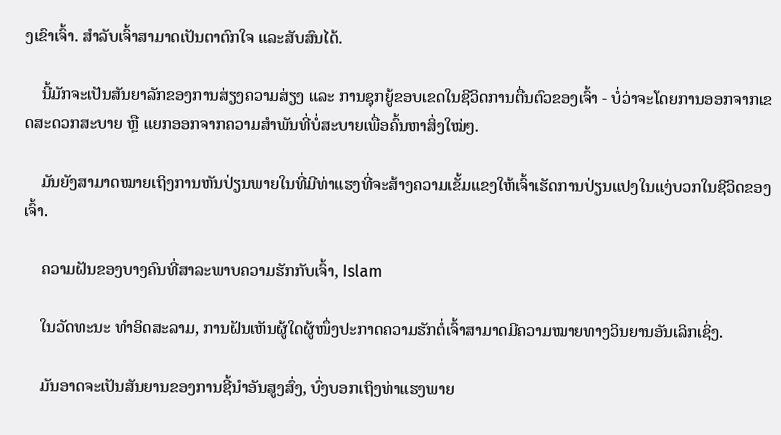ງເຂົາເຈົ້າ. ສໍາລັບເຈົ້າສາມາດເປັນຕາຕົກໃຈ ແລະສັບສົນໄດ້.

    ນີ້ມັກຈະເປັນສັນຍາລັກຂອງການສ່ຽງຄວາມສ່ຽງ ແລະ ການຊຸກຍູ້ຂອບເຂດໃນຊີວິດການຕື່ນຕົວຂອງເຈົ້າ - ບໍ່ວ່າຈະໂດຍການອອກຈາກເຂດສະດວກສະບາຍ ຫຼື ແຍກອອກຈາກຄວາມສຳພັນທີ່ບໍ່ສະບາຍເພື່ອຄົ້ນຫາສິ່ງໃໝ່ໆ.

    ມັນຍັງສາມາດໝາຍເຖິງການຫັນປ່ຽນພາຍໃນທີ່ມີທ່າແຮງທີ່ຈະສ້າງຄວາມເຂັ້ມແຂງໃຫ້ເຈົ້າເຮັດການປ່ຽນແປງໃນແງ່ບວກໃນຊີວິດຂອງເຈົ້າ.

    ຄວາມຝັນຂອງບາງຄົນທີ່ສາລະພາບຄວາມຮັກກັບເຈົ້າ, Islam

    ໃນວັດທະນະ ທຳອິດສະລາມ, ການຝັນເຫັນຜູ້ໃດຜູ້ໜຶ່ງປະກາດຄວາມຮັກຕໍ່ເຈົ້າສາມາດມີຄວາມໝາຍທາງວິນຍານອັນເລິກເຊິ່ງ.

    ມັນອາດຈະເປັນສັນຍານຂອງການຊີ້ນຳອັນສູງສົ່ງ, ບົ່ງບອກເຖິງທ່າແຮງພາຍ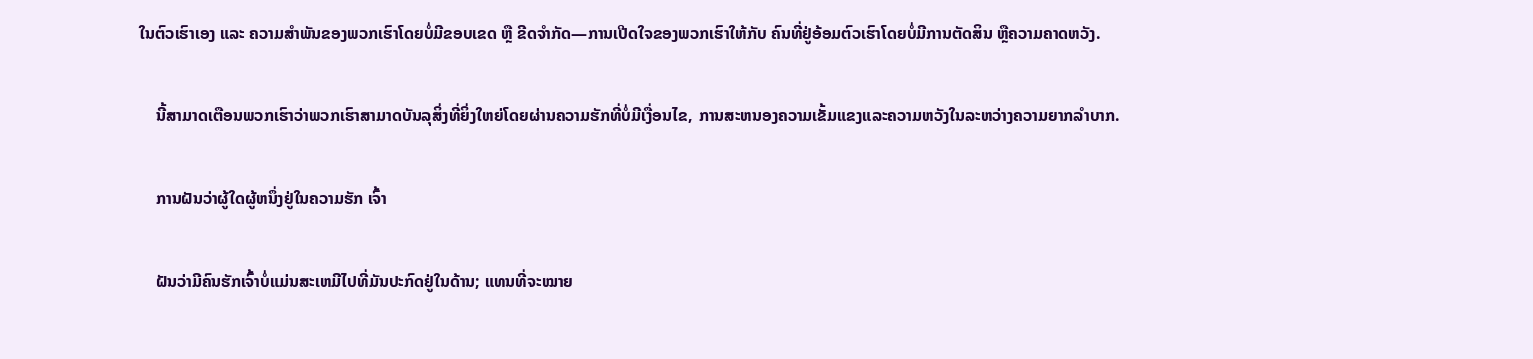ໃນຕົວເຮົາເອງ ແລະ ຄວາມສຳພັນຂອງພວກເຮົາໂດຍບໍ່ມີຂອບເຂດ ຫຼື ຂີດຈຳກັດ—ການເປີດໃຈຂອງພວກເຮົາໃຫ້ກັບ ຄົນທີ່ຢູ່ອ້ອມຕົວເຮົາໂດຍບໍ່ມີການຕັດສິນ ຫຼືຄວາມຄາດຫວັງ.

    ນີ້ສາມາດເຕືອນພວກເຮົາວ່າພວກເຮົາສາມາດບັນລຸສິ່ງທີ່ຍິ່ງໃຫຍ່ໂດຍຜ່ານຄວາມຮັກທີ່ບໍ່ມີເງື່ອນໄຂ, ການສະຫນອງຄວາມເຂັ້ມແຂງແລະຄວາມຫວັງໃນລະຫວ່າງຄວາມຍາກລໍາບາກ.

    ການຝັນວ່າຜູ້ໃດຜູ້ຫນຶ່ງຢູ່ໃນຄວາມຮັກ ເຈົ້າ

    ຝັນວ່າມີຄົນຮັກເຈົ້າບໍ່ແມ່ນສະເຫມີໄປທີ່ມັນປະກົດຢູ່ໃນດ້ານ; ແທນທີ່ຈະໝາຍ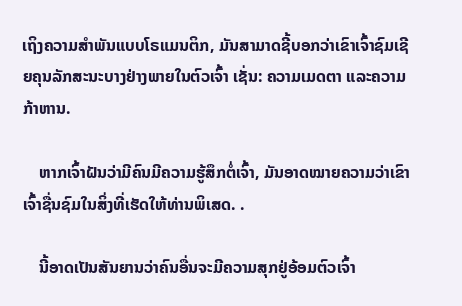ເຖິງຄວາມສຳພັນແບບໂຣແມນຕິກ, ມັນສາມາດຊີ້ບອກວ່າເຂົາເຈົ້າຊົມເຊີຍຄຸນລັກສະນະບາງຢ່າງພາຍໃນຕົວເຈົ້າ ເຊັ່ນ: ຄວາມເມດຕາ ແລະຄວາມກ້າຫານ.

    ຫາກເຈົ້າຝັນວ່າມີຄົນມີຄວາມຮູ້ສຶກຕໍ່ເຈົ້າ, ມັນອາດໝາຍຄວາມວ່າເຂົາເຈົ້າຊື່ນຊົມໃນສິ່ງທີ່ເຮັດໃຫ້ທ່ານພິເສດ. .

    ນີ້ອາດເປັນສັນຍານວ່າຄົນອື່ນຈະມີຄວາມສຸກຢູ່ອ້ອມຕົວເຈົ້າ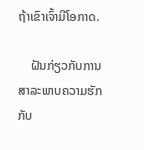ຖ້າເຂົາເຈົ້າມີໂອກາດ.

    ຝັນກ່ຽວກັບການສາລະພາບຄວາມຮັກກັບ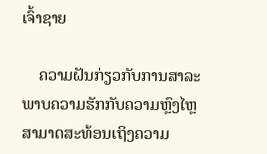ເຈົ້າຊາຍ

    ຄວາມຝັນກ່ຽວກັບການສາລະພາບຄວາມຮັກກັບຄວາມຫຼົງໄຫຼສາມາດສະທ້ອນເຖິງຄວາມ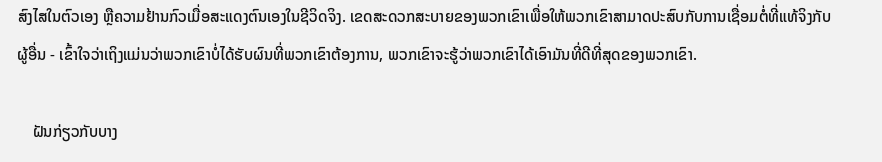ສົງໄສໃນຕົວເອງ ຫຼືຄວາມຢ້ານກົວເມື່ອສະແດງຕົນເອງໃນຊີວິດຈິງ. ເຂດສະດວກສະບາຍຂອງພວກເຂົາເພື່ອໃຫ້ພວກເຂົາສາມາດປະສົບກັບການເຊື່ອມຕໍ່ທີ່ແທ້ຈິງກັບຜູ້ອື່ນ - ເຂົ້າໃຈວ່າເຖິງແມ່ນວ່າພວກເຂົາບໍ່ໄດ້ຮັບຜົນທີ່ພວກເຂົາຕ້ອງການ, ພວກເຂົາຈະຮູ້ວ່າພວກເຂົາໄດ້ເອົາມັນທີ່ດີທີ່ສຸດຂອງພວກເຂົາ.

    ຝັນກ່ຽວກັບບາງ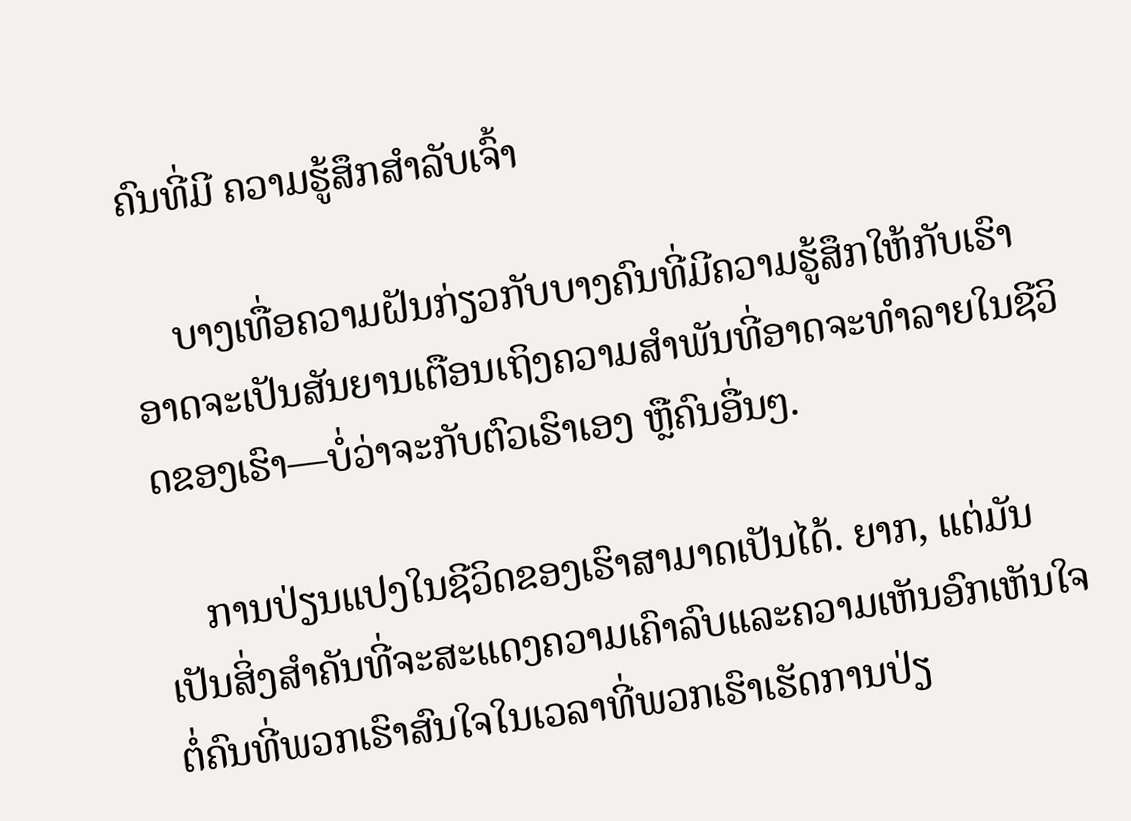ຄົນທີ່ມີ ຄວາມຮູ້ສຶກສຳລັບເຈົ້າ

    ບາງເທື່ອຄວາມຝັນກ່ຽວກັບບາງຄົນທີ່ມີຄວາມຮູ້ສຶກໃຫ້ກັບເຮົາ ອາດຈະເປັນສັນຍານເຕືອນເຖິງຄວາມສຳພັນທີ່ອາດຈະທຳລາຍໃນຊີວິດຂອງເຮົາ—ບໍ່ວ່າຈະກັບຕົວເຮົາເອງ ຫຼືຄົນອື່ນໆ.

    ການປ່ຽນແປງໃນຊີວິດຂອງເຮົາສາມາດເປັນໄດ້. ຍາກ, ແຕ່ມັນເປັນສິ່ງສໍາຄັນທີ່ຈະສະແດງຄວາມເຄົາລົບແລະຄວາມເຫັນອົກເຫັນໃຈຕໍ່ຄົນທີ່ພວກເຮົາສົນໃຈໃນເວລາທີ່ພວກເຮົາເຮັດການປ່ຽ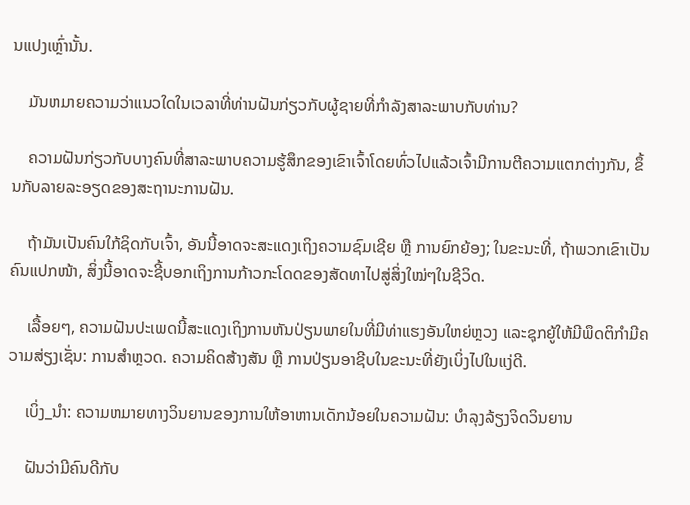ນແປງເຫຼົ່ານັ້ນ.

    ມັນຫມາຍຄວາມວ່າແນວໃດໃນເວລາທີ່ທ່ານຝັນກ່ຽວກັບຜູ້ຊາຍທີ່ກໍາລັງສາລະພາບກັບທ່ານ?

    ຄວາມຝັນກ່ຽວກັບບາງຄົນທີ່ສາລະພາບຄວາມຮູ້ສຶກຂອງເຂົາເຈົ້າໂດຍທົ່ວໄປແລ້ວເຈົ້າມີການຕີຄວາມແຕກຕ່າງກັນ, ຂຶ້ນກັບລາຍລະອຽດຂອງສະຖານະການຝັນ.

    ຖ້າມັນເປັນຄົນໃກ້ຊິດກັບເຈົ້າ, ອັນນີ້ອາດຈະສະແດງເຖິງຄວາມຊົມເຊີຍ ຫຼື ການຍົກຍ້ອງ; ໃນຂະນະທີ່, ຖ້າພວກເຂົາເປັນຄົນແປກໜ້າ, ສິ່ງນີ້ອາດຈະຊີ້ບອກເຖິງການກ້າວກະໂດດຂອງສັດທາໄປສູ່ສິ່ງໃໝ່ໆໃນຊີວິດ.

    ເລື້ອຍໆ, ຄວາມຝັນປະເພດນີ້ສະແດງເຖິງການຫັນປ່ຽນພາຍໃນທີ່ມີທ່າແຮງອັນໃຫຍ່ຫຼວງ ແລະຊຸກຍູ້ໃຫ້ມີພຶດຕິກຳມີຄວາມສ່ຽງເຊັ່ນ: ການສຳຫຼວດ. ຄວາມຄິດສ້າງສັນ ຫຼື ການປ່ຽນອາຊີບໃນຂະນະທີ່ຍັງເບິ່ງໄປໃນແງ່ດີ.

    ເບິ່ງ_ນຳ: ຄວາມຫມາຍທາງວິນຍານຂອງການໃຫ້ອາຫານເດັກນ້ອຍໃນຄວາມຝັນ: ບໍາລຸງລ້ຽງຈິດວິນຍານ

    ຝັນວ່າມີຄົນດີກັບ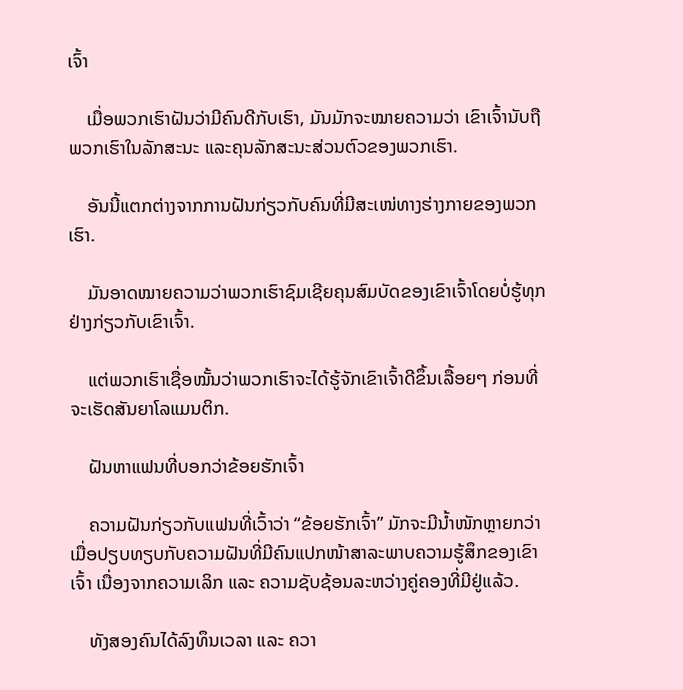ເຈົ້າ

    ເມື່ອພວກເຮົາຝັນວ່າມີຄົນດີກັບເຮົາ, ມັນມັກຈະໝາຍຄວາມວ່າ ເຂົາເຈົ້ານັບຖືພວກເຮົາໃນລັກສະນະ ແລະຄຸນລັກສະນະສ່ວນຕົວຂອງພວກເຮົາ.

    ອັນນີ້ແຕກຕ່າງຈາກການຝັນກ່ຽວກັບຄົນທີ່ມີສະເໜ່ທາງຮ່າງກາຍຂອງພວກເຮົາ.

    ມັນອາດໝາຍຄວາມວ່າພວກເຮົາຊົມເຊີຍຄຸນສົມບັດຂອງເຂົາເຈົ້າໂດຍບໍ່ຮູ້ທຸກຢ່າງກ່ຽວກັບເຂົາເຈົ້າ.

    ແຕ່ພວກເຮົາເຊື່ອໝັ້ນວ່າພວກເຮົາຈະໄດ້ຮູ້ຈັກເຂົາເຈົ້າດີຂຶ້ນເລື້ອຍໆ ກ່ອນທີ່ຈະເຮັດສັນຍາໂລແມນຕິກ.

    ຝັນຫາແຟນທີ່ບອກວ່າຂ້ອຍຮັກເຈົ້າ

    ຄວາມຝັນກ່ຽວກັບແຟນທີ່ເວົ້າວ່າ “ຂ້ອຍຮັກເຈົ້າ” ມັກຈະມີນໍ້າໜັກຫຼາຍກວ່າເມື່ອປຽບທຽບກັບຄວາມຝັນທີ່ມີຄົນແປກໜ້າສາລະພາບຄວາມຮູ້ສຶກຂອງເຂົາເຈົ້າ ເນື່ອງຈາກຄວາມເລິກ ແລະ ຄວາມຊັບຊ້ອນລະຫວ່າງຄູ່ຄອງທີ່ມີຢູ່ແລ້ວ.

    ທັງສອງຄົນໄດ້ລົງທຶນເວລາ ແລະ ຄວາ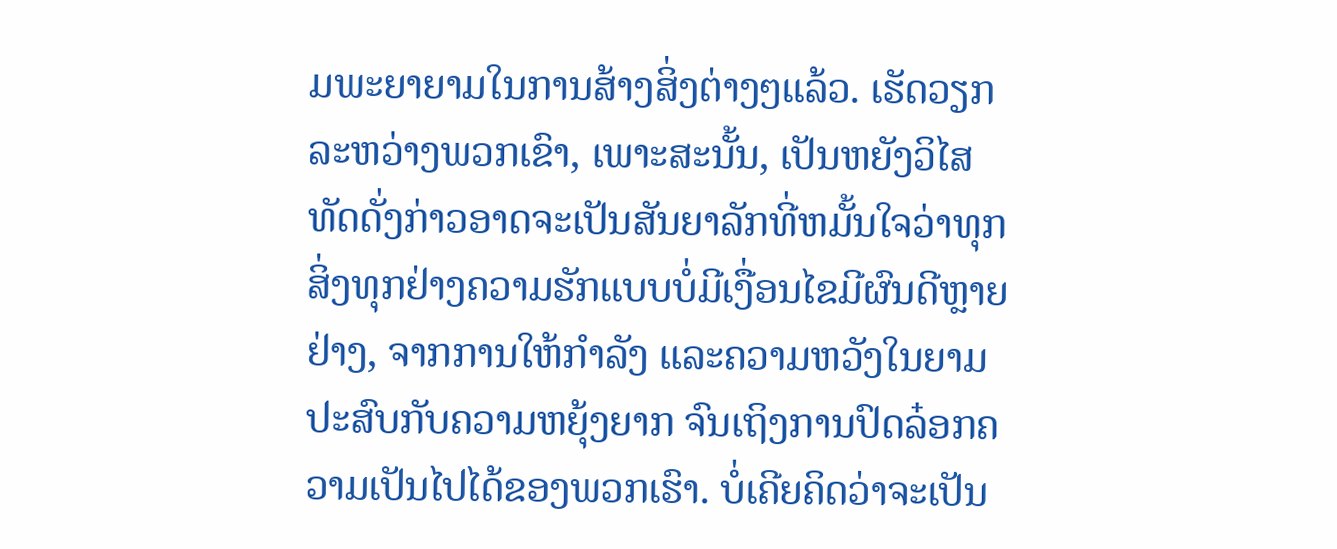ມພະຍາຍາມໃນການສ້າງສິ່ງຕ່າງໆແລ້ວ. ເຮັດວຽກລະຫວ່າງພວກເຂົາ, ເພາະສະນັ້ນ, ເປັນຫຍັງວິໄສທັດດັ່ງກ່າວອາດຈະເປັນສັນຍາລັກທີ່ຫມັ້ນໃຈວ່າທຸກສິ່ງທຸກຢ່າງຄວາມຮັກແບບບໍ່ມີເງື່ອນໄຂມີຜົນດີຫຼາຍຢ່າງ, ຈາກການໃຫ້ກຳລັງ ແລະຄວາມຫວັງໃນຍາມປະສົບກັບຄວາມຫຍຸ້ງຍາກ ຈົນເຖິງການປົດລ໋ອກຄວາມເປັນໄປໄດ້ຂອງພວກເຮົາ. ບໍ່ເຄີຍຄິດວ່າຈະເປັນ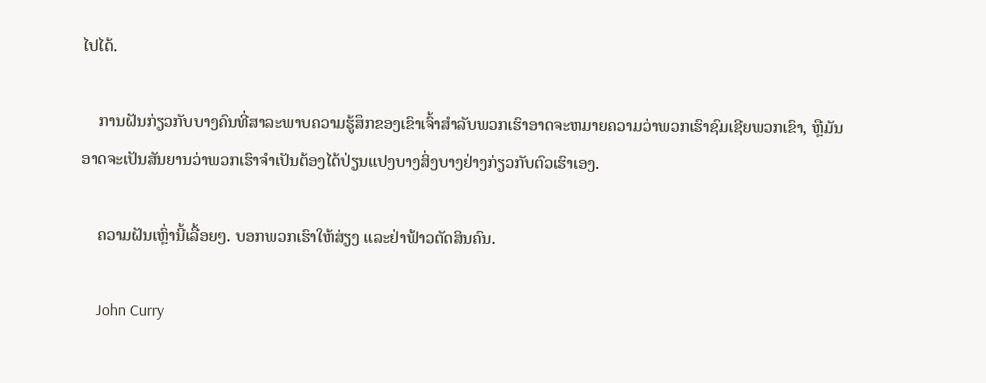ໄປໄດ້.

    ການຝັນກ່ຽວກັບບາງຄົນທີ່ສາລະພາບຄວາມຮູ້ສຶກຂອງເຂົາເຈົ້າສໍາລັບພວກເຮົາອາດຈະຫມາຍຄວາມວ່າພວກເຮົາຊົມເຊີຍພວກເຂົາ, ຫຼືມັນອາດຈະເປັນສັນຍານວ່າພວກເຮົາຈໍາເປັນຕ້ອງໄດ້ປ່ຽນແປງບາງສິ່ງບາງຢ່າງກ່ຽວກັບຕົວເຮົາເອງ.

    ຄວາມຝັນເຫຼົ່ານີ້ເລື້ອຍໆ. ບອກພວກເຮົາໃຫ້ສ່ຽງ ແລະຢ່າຟ້າວຕັດສິນຄົນ.

    John Curry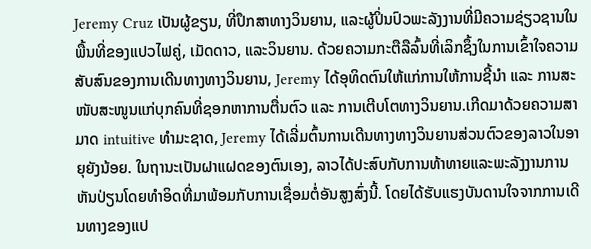Jeremy Cruz ເປັນຜູ້ຂຽນ, ທີ່ປຶກສາທາງວິນຍານ, ແລະຜູ້ປິ່ນປົວພະລັງງານທີ່ມີຄວາມຊ່ຽວຊານໃນພື້ນທີ່ຂອງແປວໄຟຄູ່, ເມັດດາວ, ແລະວິນຍານ. ດ້ວຍຄວາມກະຕືລືລົ້ນທີ່ເລິກຊຶ້ງໃນການເຂົ້າໃຈຄວາມສັບສົນຂອງການເດີນທາງທາງວິນຍານ, Jeremy ໄດ້ອຸທິດຕົນໃຫ້ແກ່ການໃຫ້ການຊີ້ນຳ ແລະ ການສະໜັບສະໜູນແກ່ບຸກຄົນທີ່ຊອກຫາການຕື່ນຕົວ ແລະ ການເຕີບໂຕທາງວິນຍານ.ເກີດມາດ້ວຍຄວາມສາມາດ intuitive ທໍາມະຊາດ, Jeremy ໄດ້ເລີ່ມຕົ້ນການເດີນທາງທາງວິນຍານສ່ວນຕົວຂອງລາວໃນອາຍຸຍັງນ້ອຍ. ໃນຖານະເປັນຝາແຝດຂອງຕົນເອງ, ລາວໄດ້ປະສົບກັບການທ້າທາຍແລະພະລັງງານການຫັນປ່ຽນໂດຍທໍາອິດທີ່ມາພ້ອມກັບການເຊື່ອມຕໍ່ອັນສູງສົ່ງນີ້. ໂດຍໄດ້ຮັບແຮງບັນດານໃຈຈາກການເດີນທາງຂອງແປ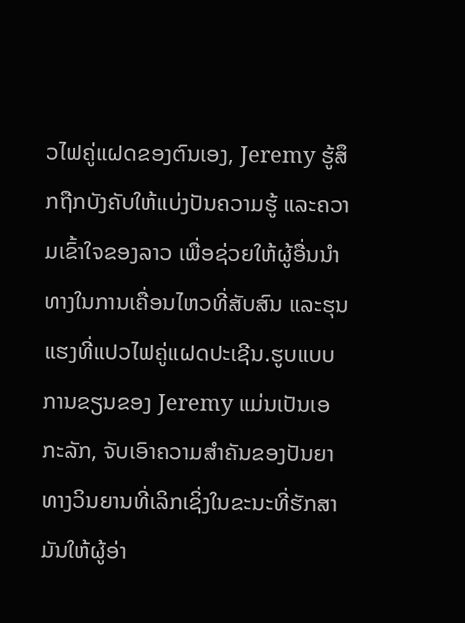ວໄຟຄູ່ແຝດຂອງຕົນເອງ, Jeremy ຮູ້ສຶກຖືກບັງຄັບໃຫ້ແບ່ງປັນຄວາມຮູ້ ແລະຄວາມເຂົ້າໃຈຂອງລາວ ເພື່ອຊ່ວຍໃຫ້ຜູ້ອື່ນນໍາທາງໃນການເຄື່ອນໄຫວທີ່ສັບສົນ ແລະຮຸນແຮງທີ່ແປວໄຟຄູ່ແຝດປະເຊີນ.ຮູບແບບການຂຽນຂອງ Jeremy ແມ່ນເປັນເອກະລັກ, ຈັບເອົາຄວາມສໍາຄັນຂອງປັນຍາທາງວິນຍານທີ່ເລິກເຊິ່ງໃນຂະນະທີ່ຮັກສາມັນໃຫ້ຜູ້ອ່າ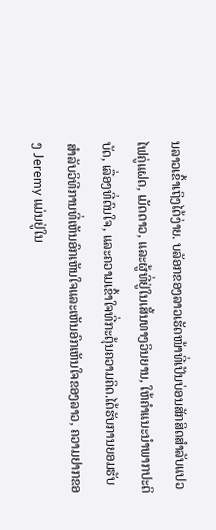ນລາວເຂົ້າເຖິງໄດ້ງ່າຍ. ບລັອກຂອງລາວເຮັດໜ້າທີ່ເປັນບ່ອນສັກສິດສຳລັບແປວໄຟຄູ່ແຝດ, ເມັດດາວ, ແລະຜູ້ທີ່ຢູ່ໃນເສັ້ນທາງວິນຍານ, ໃຫ້ຄໍາແນະນໍາພາກປະຕິບັດ, ເລື່ອງທີ່ດົນໃຈ, ແລະຄວາມເຂົ້າໃຈທີ່ກະຕຸ້ນຄວາມຄິດ.ໄດ້ຮັບການຍອມຮັບສໍາລັບວິທີການທີ່ເຫັນອົກເຫັນໃຈແລະເຫັນອົກເຫັນໃຈຂອງລາວ, ຄວາມຢາກຂອງ Jeremy ແມ່ນຢູ່ໃນ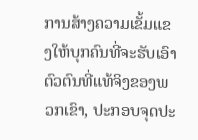ການສ້າງຄວາມເຂັ້ມແຂງໃຫ້ບຸກຄົນທີ່ຈະຮັບເອົາຕົວຕົນທີ່ແທ້ຈິງຂອງພວກເຂົາ, ປະກອບຈຸດປະ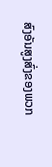ສົງອັນສູງສົ່ງຂອງພວກ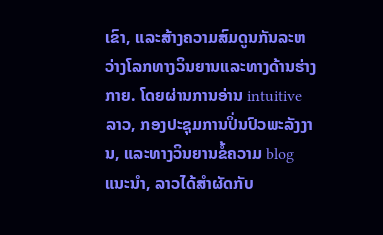ເຂົາ, ແລະສ້າງຄວາມສົມດູນກັນລະຫວ່າງໂລກທາງວິນຍານແລະທາງດ້ານຮ່າງກາຍ. ໂດຍຜ່ານການອ່ານ intuitive ລາວ, ກອງປະຊຸມການປິ່ນປົວພະລັງງານ, ແລະທາງວິນຍານຂໍ້ຄວາມ blog ແນະນໍາ, ລາວໄດ້ສໍາຜັດກັບ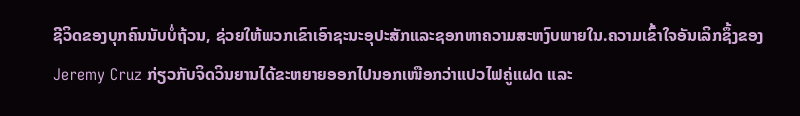ຊີວິດຂອງບຸກຄົນນັບບໍ່ຖ້ວນ, ຊ່ວຍໃຫ້ພວກເຂົາເອົາຊະນະອຸປະສັກແລະຊອກຫາຄວາມສະຫງົບພາຍໃນ.ຄວາມເຂົ້າໃຈອັນເລິກຊຶ້ງຂອງ Jeremy Cruz ກ່ຽວກັບຈິດວິນຍານໄດ້ຂະຫຍາຍອອກໄປນອກເໜືອກວ່າແປວໄຟຄູ່ແຝດ ແລະ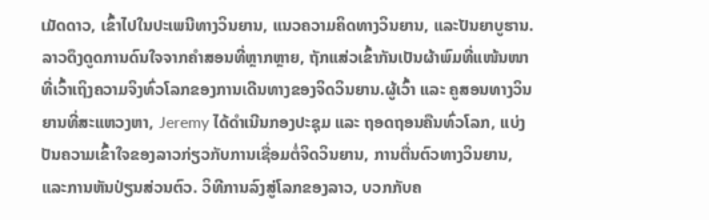ເມັດດາວ, ເຂົ້າໄປໃນປະເພນີທາງວິນຍານ, ແນວຄວາມຄິດທາງວິນຍານ, ແລະປັນຍາບູຮານ. ລາວດຶງດູດການດົນໃຈຈາກຄຳສອນທີ່ຫຼາກຫຼາຍ, ຖັກແສ່ວເຂົ້າກັນເປັນຜ້າພົມທີ່ແໜ້ນໜາ ທີ່ເວົ້າເຖິງຄວາມຈິງທົ່ວໂລກຂອງການເດີນທາງຂອງຈິດວິນຍານ.ຜູ້ເວົ້າ ແລະ ຄູສອນທາງວິນຍານທີ່ສະແຫວງຫາ, Jeremy ໄດ້ດໍາເນີນກອງປະຊຸມ ແລະ ຖອດຖອນຄືນທົ່ວໂລກ, ແບ່ງປັນຄວາມເຂົ້າໃຈຂອງລາວກ່ຽວກັບການເຊື່ອມຕໍ່ຈິດວິນຍານ, ການຕື່ນຕົວທາງວິນຍານ, ແລະການຫັນປ່ຽນສ່ວນຕົວ. ວິທີການລົງສູ່ໂລກຂອງລາວ, ບວກກັບຄ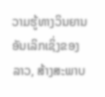ວາມຮູ້ທາງວິນຍານອັນເລິກເຊິ່ງຂອງລາວ, ສ້າງສະພາບ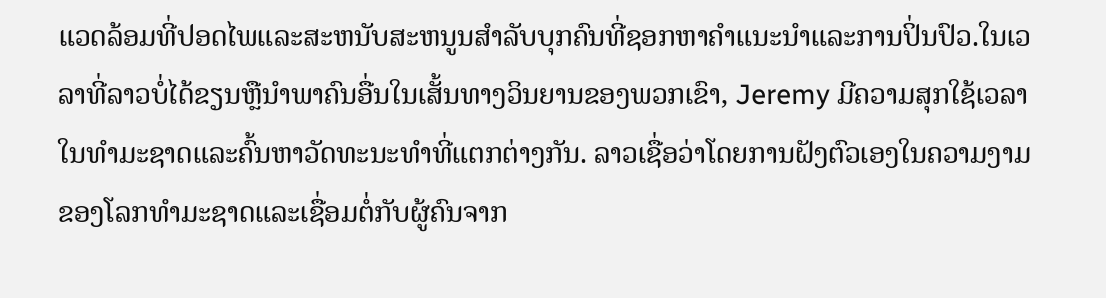ແວດລ້ອມທີ່ປອດໄພແລະສະຫນັບສະຫນູນສໍາລັບບຸກຄົນທີ່ຊອກຫາຄໍາແນະນໍາແລະການປິ່ນປົວ.ໃນເວລາທີ່ລາວບໍ່ໄດ້ຂຽນຫຼືນໍາພາຄົນອື່ນໃນເສັ້ນທາງວິນຍານຂອງພວກເຂົາ, Jeremy ມີຄວາມສຸກໃຊ້ເວລາໃນທໍາມະຊາດແລະຄົ້ນຫາວັດທະນະທໍາທີ່ແຕກຕ່າງກັນ. ລາວເຊື່ອວ່າໂດຍການຝັງຕົວເອງໃນຄວາມງາມຂອງໂລກທໍາມະຊາດແລະເຊື່ອມຕໍ່ກັບຜູ້ຄົນຈາກ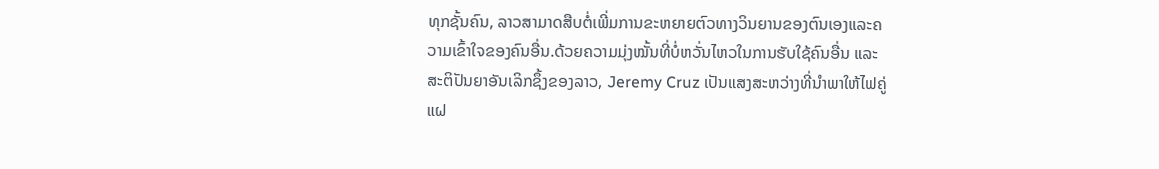ທຸກຊັ້ນຄົນ, ລາວສາມາດສືບຕໍ່ເພີ່ມການຂະຫຍາຍຕົວທາງວິນຍານຂອງຕົນເອງແລະຄວາມເຂົ້າໃຈຂອງຄົນອື່ນ.ດ້ວຍຄວາມມຸ່ງໝັ້ນທີ່ບໍ່ຫວັ່ນໄຫວໃນການຮັບໃຊ້ຄົນອື່ນ ແລະ ສະຕິປັນຍາອັນເລິກຊຶ້ງຂອງລາວ, Jeremy Cruz ເປັນແສງສະຫວ່າງທີ່ນຳພາໃຫ້ໄຟຄູ່ແຝ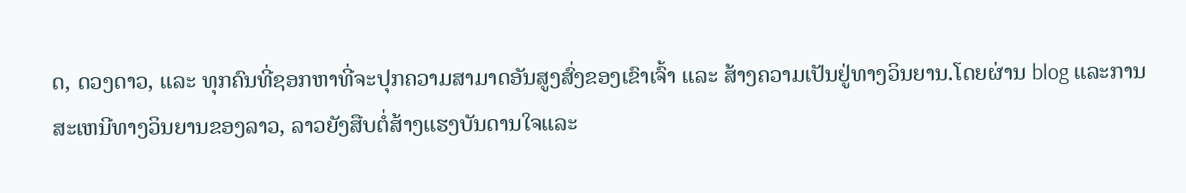ດ, ດວງດາວ, ແລະ ທຸກຄົນທີ່ຊອກຫາທີ່ຈະປຸກຄວາມສາມາດອັນສູງສົ່ງຂອງເຂົາເຈົ້າ ແລະ ສ້າງຄວາມເປັນຢູ່ທາງວິນຍານ.ໂດຍຜ່ານ blog ແລະການສະເຫນີທາງວິນຍານຂອງລາວ, ລາວຍັງສືບຕໍ່ສ້າງແຮງບັນດານໃຈແລະ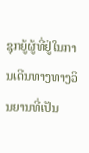ຊຸກຍູ້ຜູ້ທີ່ຢູ່ໃນການເດີນທາງທາງວິນຍານທີ່ເປັນ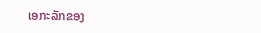ເອກະລັກຂອງ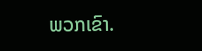ພວກເຂົາ.